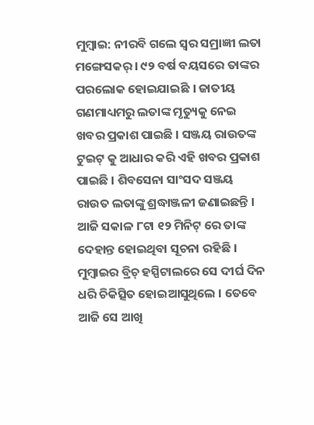ମୁମ୍ବାଇ: ନୀରବି ଗଲେ ସ୍ୱର ସମ୍ରାଜ୍ଞୀ ଲତା ମଙ୍ଗେସକର୍ । ୯୨ ବର୍ଷ ବୟସରେ ତାଙ୍କର ପରଲୋକ ହୋଇଯାଇଛି । ଜାତୀୟ ଗଣମାଧ୍ୟମରୁ ଲତାଙ୍କ ମୃତ୍ୟୁକୁ ନେଇ ଖବର ପ୍ରକାଶ ପାଇଛି । ସଞ୍ଜୟ ରାଉତଙ୍କ ଟୁଇଟ୍ କୁ ଆଧାର କରି ଏହି ଖବର ପ୍ରକାଶ ପାଇଛି । ଶିବସେନା ସାଂସଦ ସଞ୍ଜୟ ରାଉତ ଲତାଙ୍କୁ ଶ୍ରଦ୍ଧାଞ୍ଜଳୀ ଜଣାଇଛନ୍ତି । ଆଜି ସକାଳ ୮ଟା ୧୨ ମିନିଟ୍ ରେ ତାଙ୍କ ଦେହାନ୍ତ ହୋଇଥିବା ସୂଚନା ରହିଛି । ମୁମ୍ବାଇର ବ୍ରିଚ୍ ହସ୍ପିଟାଲରେ ସେ ଦୀର୍ଘ ଦିନ ଧରି ଚିକିତ୍ସିତ ହୋଇଆସୁଥିଲେ । ତେବେ ଆଜି ସେ ଆଖି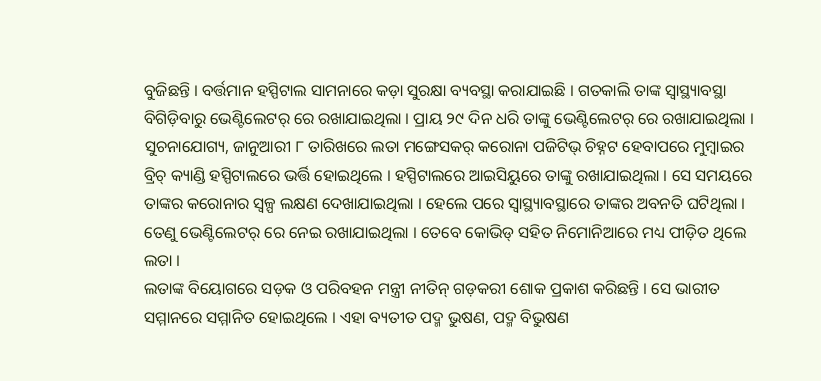ବୁଜିଛନ୍ତି । ବର୍ତ୍ତମାନ ହସ୍ପିଟାଲ ସାମନାରେ କଡ଼ା ସୁରକ୍ଷା ବ୍ୟବସ୍ଥା କରାଯାଇଛି । ଗତକାଲି ତାଙ୍କ ସ୍ୱାସ୍ଥ୍ୟାବସ୍ଥା ବିଗିଡ଼ିବାରୁ ଭେଣ୍ଟିଲେଟର୍ ରେ ରଖାଯାଇଥିଲା । ପ୍ରାୟ ୨୯ ଦିନ ଧରି ତାଙ୍କୁ ଭେଣ୍ଟିଲେଟର୍ ରେ ରଖାଯାଇଥିଲା ।
ସୁଚନାଯୋଗ୍ୟ, ଜାନୁଆରୀ ୮ ତାରିଖରେ ଲତା ମଙ୍ଗେସକର୍ କରୋନା ପଜିଟିଭ୍ ଚିହ୍ନଟ ହେବାପରେ ମୁମ୍ବାଇର ବ୍ରିଚ୍ କ୍ୟାଣ୍ଡି ହସ୍ପିଟାଲରେ ଭର୍ତ୍ତି ହୋଇଥିଲେ । ହସ୍ପିଟାଲରେ ଆଇସିୟୁରେ ତାଙ୍କୁ ରଖାଯାଇଥିଲା । ସେ ସମୟରେ ତାଙ୍କର କରୋନାର ସ୍ୱଳ୍ପ ଲକ୍ଷଣ ଦେଖାଯାଇଥିଲା । ହେଲେ ପରେ ସ୍ୱାସ୍ଥ୍ୟାବସ୍ଥାରେ ତାଙ୍କର ଅବନତି ଘଟିଥିଲା । ତେଣୁ ଭେଣ୍ଟିଲେଟର୍ ରେ ନେଇ ରଖାଯାଇଥିଲା । ତେବେ କୋଭିଡ୍ ସହିତ ନିମୋନିଆରେ ମଧ୍ୟ ପୀଡ଼ିତ ଥିଲେ ଲତା ।
ଲତାଙ୍କ ବିୟୋଗରେ ସଡ଼କ ଓ ପରିବହନ ମନ୍ତ୍ରୀ ନୀତିନ୍ ଗଡ଼କରୀ ଶୋକ ପ୍ରକାଶ କରିଛନ୍ତି । ସେ ଭାରୀତ ସମ୍ମାନରେ ସମ୍ମାନିତ ହୋଇଥିଲେ । ଏହା ବ୍ୟତୀତ ପଦ୍ମ ଭୁଷଣ, ପଦ୍ମ ବିଭୁଷଣ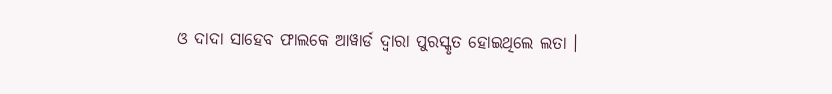ଓ ଦାଦା ସାହେବ ଫାଲକେ ଆୱାର୍ଡ ଦ୍ୱାରା ପୁରସ୍କୃତ ହୋଇଥିଲେ ଲତା ।